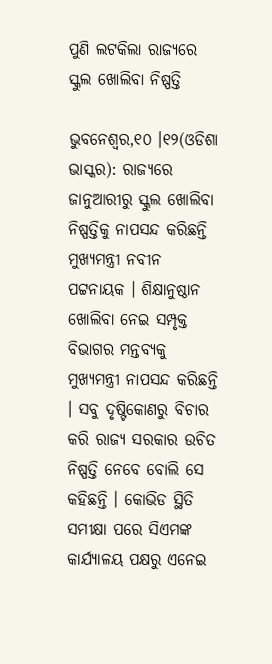ପୁଣି ଲଟକିଲା ରାଜ୍ୟରେ ସ୍କୁଲ ଖୋଲିବା ନିଷ୍ପତ୍ତି

ଭୁବନେଶ୍ୱର,୧୦ ।୧୨(ଓଡିଶା ଭାସ୍କର): ରାଜ୍ୟରେ ଜାନୁଆରୀରୁ ସ୍କୁଲ ଖୋଲିବା ନିଷ୍ପତ୍ତିକୁ ନାପସନ୍ଦ କରିଛନ୍ତି ମୁଖ୍ୟମନ୍ତ୍ରୀ ନବୀନ ପଟ୍ଟନାୟକ । ଶିକ୍ଷାନୁଷ୍ଠାନ ଖୋଲିବା ନେଇ ସମ୍ପୃକ୍ତ ବିଭାଗର ମନ୍ତବ୍ୟକୁ ମୁଖ୍ୟମନ୍ତ୍ରୀ ନାପସନ୍ଦ କରିଛନ୍ତି । ସବୁ ଦୃଷ୍ଟିକୋଣରୁ ବିଚାର କରି ରାଜ୍ୟ ସରକାର ଉଚିତ ନିଷ୍ପତ୍ତି ନେବେ ବୋଲି ସେ କହିଛନ୍ତି । କୋଭିଡ ସ୍ଥିତି ସମୀକ୍ଷା ପରେ ସିଏମଙ୍କ କାର୍ଯ୍ୟାଳୟ ପକ୍ଷରୁ ଏନେଇ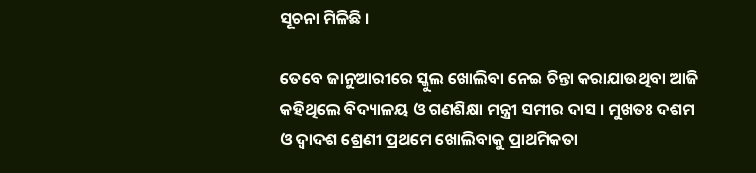ସୂଚନା ମିଳିଛି ।

ତେବେ ଜାନୁଆରୀରେ ସ୍କୁଲ ଖୋଲିବା ନେଇ ଚିନ୍ତା କରାଯାଉଥିବା ଆଜି କହିଥିଲେ ବିଦ୍ୟାଳୟ ଓ ଗଣଶିକ୍ଷା ମନ୍ତ୍ରୀ ସମୀର ଦାସ । ମୁଖତଃ ଦଶମ ଓ ଦ୍ୱାଦଶ ଶ୍ରେଣୀ ପ୍ରଥମେ ଖୋଲିବାକୁ ପ୍ରାଥମିକତା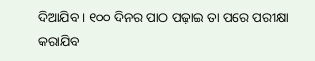ଦିଆଯିବ । ୧୦୦ ଦିନର ପାଠ ପଢ଼ାଇ ତା ପରେ ପରୀକ୍ଷା କରାଯିବ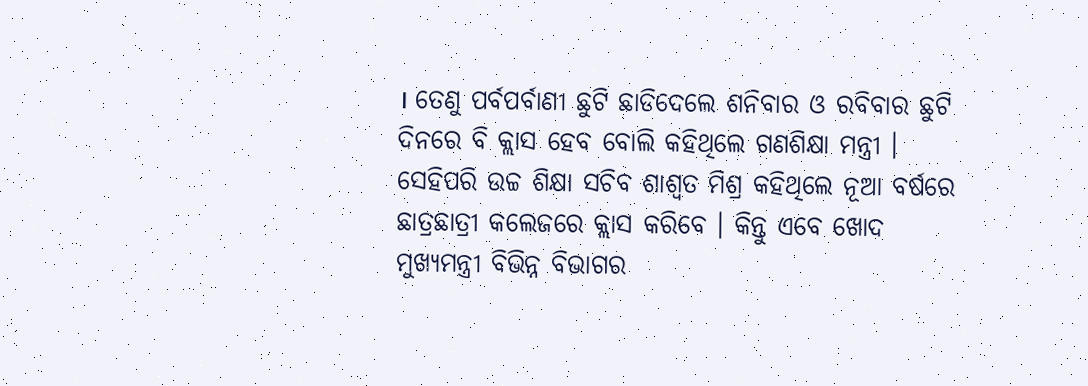। ତେଣୁ ପର୍ବପର୍ବାଣୀ ଛୁଟି ଛାଡିଦେଲେ ଶନିବାର ଓ ରବିବାର ଛୁଟି ଦିନରେ ବି କ୍ଲାସ ହେବ ବୋଲି କହିଥିଲେ ଗଣଶିକ୍ଷା ମନ୍ତ୍ରୀ । ସେହିପରି ଉଚ୍ଚ ଶିକ୍ଷା ସଚିବ ଶାଶ୍ୱତ ମିଶ୍ର କହିଥିଲେ ନୂଆ ବର୍ଷରେ ଛାତ୍ରଛାତ୍ରୀ କଲେଜରେ କ୍ଲାସ କରିବେ । କିନ୍ତୁ ଏବେ ଖୋଦ ମୁଖ୍ୟମନ୍ତ୍ରୀ ବିଭିନ୍ନ ବିଭାଗର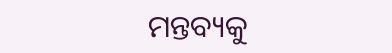ମନ୍ତବ୍ୟକୁ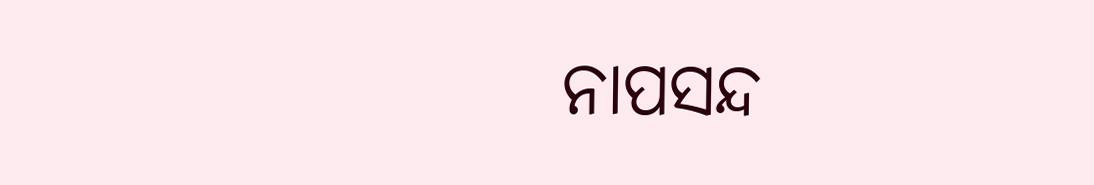ନାପସନ୍ଦ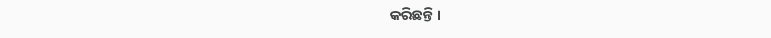କରିଛନ୍ତି ।